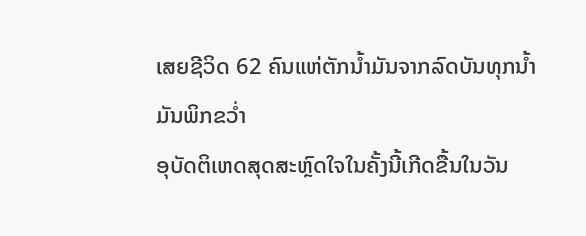ເສຍຊີວິດ 62 ຄົນແຫ່ຕັກນໍ້າມັນຈາກລົດບັນທຸກນໍ້າມັນພິກຂວໍ່າ
ອຸບັດຕິເຫດສຸດສະຫຼົດໃຈໃນຄັ້ງນີ້ເກີດຂື້ນໃນວັນ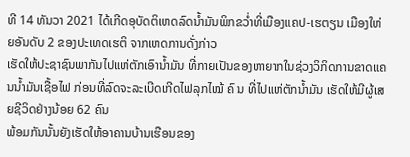ທີ 14 ທັນວາ 2021 ໄດ້ເກີດອຸບັດຕິເຫດລົດນໍ້າມັນພິກຂວໍ່າທີ່ເມືອງແຄປ-ເຮຕຽນ ເມືອງໃຫ່ຍອັນດັບ 2 ຂອງປະເທດເຮຕິ ຈາກເຫດການດັ່ງກ່າວ
ເຮັດໃຫ້ປະຊາຊົນພາກັນໄປແຫ່ຕັກເອົານໍ້າມັນ ທີ່ກາຍເປັນຂອງຫາຍາກໃນຊ່ວງວິກິດການຂາດແຄນນໍ້າມັນເຊື້ອໄຟ ກ່ອນທີ່ລົດຈະລະເບີດເກີດໄຟລຸກໄໝ້ ຄົ ນ ທີ່ໄປແຫ່ຕັກນໍ້າມັນ ເຮັດໃຫ້ມີຜູ້ເສຍຊີວິດຢ່າງນ້ອຍ 62 ຄົນ
ພ້ອມກັນນັ້ນຍັງເຮັດໃຫ້ອາຄານບ້ານເຮືອນຂອງ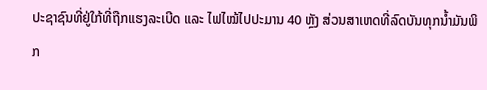ປະຊາຊົນທີ່ຢູ່ໃກ້ທີ່ຖືກແຮງລະເບີດ ແລະ ໄຟໄໝ້ໄປປະມານ 40 ຫຼັງ ສ່ວນສາເຫດທີ່ລົດບັນທຸກນໍ້າມັນພິກ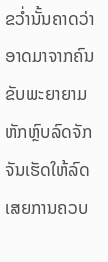ຂວໍ່ານັ້ນຄາດວ່າອາດມາຈາກຄົນຂັບພະຍາຍາມຫັກຫຼົບລົດຈັກ ຈັນເຮັດໃຫ້ລົດເສຍການຄວບ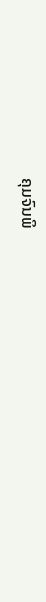ຄຸມຈົນພິ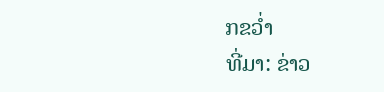ກຂວໍ່າ
ທີ່ມາ: ຂ່າວ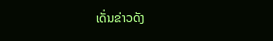ເດັ່ນຂ່າວດັງ